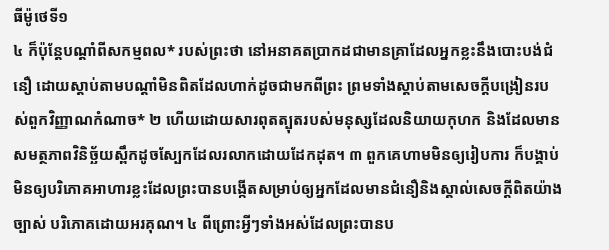ធីម៉ូថេទី១
៤ ក៏ប៉ុន្តែបណ្ដាំពីសកម្មពល* របស់ព្រះថា នៅអនាគតប្រាកដជាមានគ្រាដែលអ្នកខ្លះនឹងបោះបង់ជំនឿ ដោយស្ដាប់តាមបណ្ដាំមិនពិតដែលហាក់ដូចជាមកពីព្រះ ព្រមទាំងស្ដាប់តាមសេចក្ដីបង្រៀនរបស់ពួកវិញ្ញាណកំណាច* ២ ហើយដោយសារពុតត្បុតរបស់មនុស្សដែលនិយាយកុហក និងដែលមានសមត្ថភាពវិនិច្ឆ័យស្ពឹកដូចស្បែកដែលរលាកដោយដែកដុត។ ៣ ពួកគេហាមមិនឲ្យរៀបការ ក៏បង្គាប់មិនឲ្យបរិភោគអាហារខ្លះដែលព្រះបានបង្កើតសម្រាប់ឲ្យអ្នកដែលមានជំនឿនិងស្គាល់សេចក្ដីពិតយ៉ាងច្បាស់ បរិភោគដោយអរគុណ។ ៤ ពីព្រោះអ្វីៗទាំងអស់ដែលព្រះបានប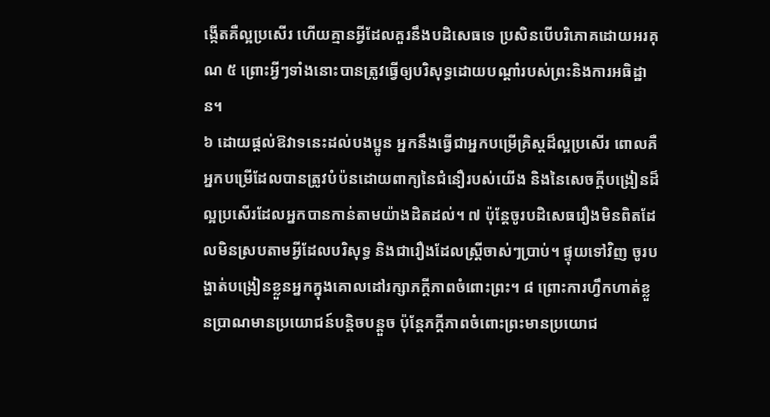ង្កើតគឺល្អប្រសើរ ហើយគ្មានអ្វីដែលគួរនឹងបដិសេធទេ ប្រសិនបើបរិភោគដោយអរគុណ ៥ ព្រោះអ្វីៗទាំងនោះបានត្រូវធ្វើឲ្យបរិសុទ្ធដោយបណ្ដាំរបស់ព្រះនិងការអធិដ្ឋាន។
៦ ដោយផ្ដល់ឱវាទនេះដល់បងប្អូន អ្នកនឹងធ្វើជាអ្នកបម្រើគ្រិស្តដ៏ល្អប្រសើរ ពោលគឺអ្នកបម្រើដែលបានត្រូវបំប៉នដោយពាក្យនៃជំនឿរបស់យើង និងនៃសេចក្ដីបង្រៀនដ៏ល្អប្រសើរដែលអ្នកបានកាន់តាមយ៉ាងដិតដល់។ ៧ ប៉ុន្តែចូរបដិសេធរឿងមិនពិតដែលមិនស្របតាមអ្វីដែលបរិសុទ្ធ និងជារឿងដែលស្ត្រីចាស់ៗប្រាប់។ ផ្ទុយទៅវិញ ចូរបង្ហាត់បង្រៀនខ្លួនអ្នកក្នុងគោលដៅរក្សាភក្ដីភាពចំពោះព្រះ។ ៨ ព្រោះការហ្វឹកហាត់ខ្លួនប្រាណមានប្រយោជន៍បន្ដិចបន្តួច ប៉ុន្តែភក្ដីភាពចំពោះព្រះមានប្រយោជ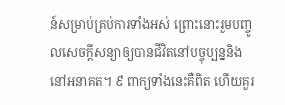ន៍សម្រាប់គ្រប់ការទាំងអស់ ព្រោះនោះរួមបញ្ចូលសេចក្ដីសន្យាឲ្យបានជីវិតនៅបច្ចុប្បន្ននិងនៅអនាគត។ ៩ ពាក្យទាំងនេះគឺពិត ហើយគួរ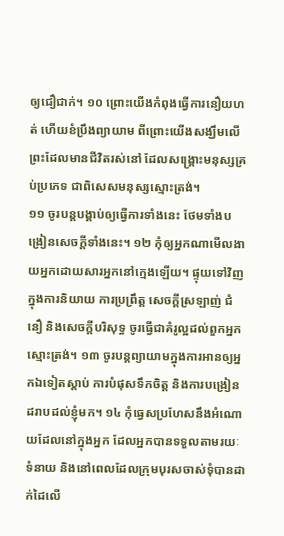ឲ្យជឿជាក់។ ១០ ព្រោះយើងកំពុងធ្វើការនឿយហត់ ហើយខំប្រឹងព្យាយាម ពីព្រោះយើងសង្ឃឹមលើព្រះដែលមានជីវិតរស់នៅ ដែលសង្គ្រោះមនុស្សគ្រប់ប្រភេទ ជាពិសេសមនុស្សស្មោះត្រង់។
១១ ចូរបន្តបង្គាប់ឲ្យធ្វើការទាំងនេះ ថែមទាំងបង្រៀនសេចក្ដីទាំងនេះ។ ១២ កុំឲ្យអ្នកណាមើលងាយអ្នកដោយសារអ្នកនៅក្មេងឡើយ។ ផ្ទុយទៅវិញ ក្នុងការនិយាយ ការប្រព្រឹត្ត សេចក្ដីស្រឡាញ់ ជំនឿ និងសេចក្ដីបរិសុទ្ធ ចូរធ្វើជាគំរូល្អដល់ពួកអ្នកស្មោះត្រង់។ ១៣ ចូរបន្តព្យាយាមក្នុងការអានឲ្យអ្នកឯទៀតស្ដាប់ ការបំផុសទឹកចិត្ត និងការបង្រៀនដរាបដល់ខ្ញុំមក។ ១៤ កុំធ្វេសប្រហែសនឹងអំណោយដែលនៅក្នុងអ្នក ដែលអ្នកបានទទួលតាមរយៈទំនាយ និងនៅពេលដែលក្រុមបុរសចាស់ទុំបានដាក់ដៃលើ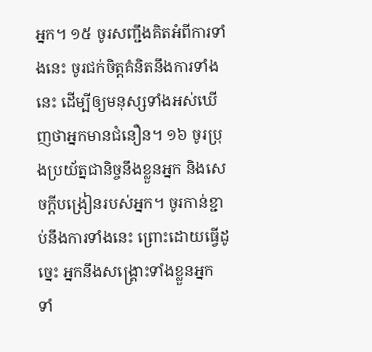អ្នក។ ១៥ ចូរសញ្ជឹងគិតអំពីការទាំងនេះ ចូរជក់ចិត្តគំនិតនឹងការទាំងនេះ ដើម្បីឲ្យមនុស្សទាំងអស់ឃើញថាអ្នកមានជំនឿន។ ១៦ ចូរប្រុងប្រយ័ត្នជានិច្ចនឹងខ្លួនអ្នក និងសេចក្ដីបង្រៀនរបស់អ្នក។ ចូរកាន់ខ្ជាប់នឹងការទាំងនេះ ព្រោះដោយធ្វើដូច្នេះ អ្នកនឹងសង្គ្រោះទាំងខ្លួនអ្នក ទាំ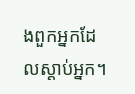ងពួកអ្នកដែលស្ដាប់អ្នក។